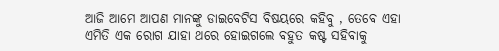ଆଜି ଆମେ ଆପଣ ମାନଙ୍କୁ ଡାଇବେଟିସ ବିଷୟରେ କହିବୁ , ତେବେ ଏହା ଏମିତି ଏକ ରୋଗ ଯାହା ଥରେ ହୋଇଗଲେ ବହୁତ କଷ୍ଟ ସହିବାକୁ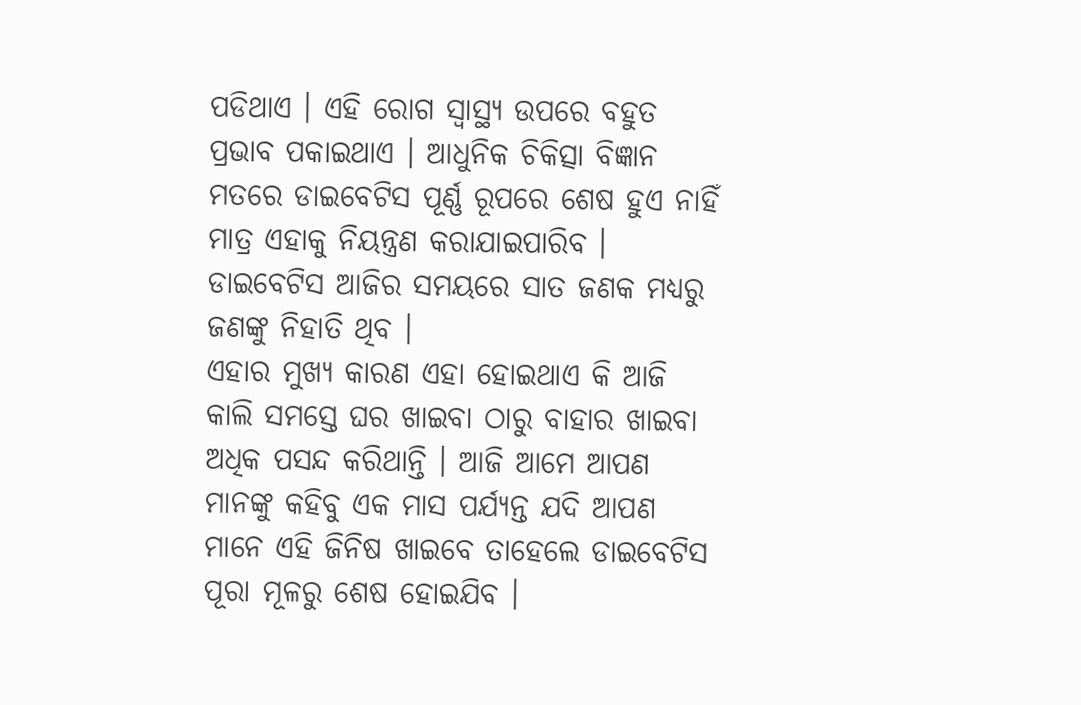ପଡିଥାଏ । ଏହି ରୋଗ ସ୍ୱାସ୍ଥ୍ୟ ଉପରେ ବହୁତ ପ୍ରଭାବ ପକାଇଥାଏ । ଆଧୁନିକ ଚିକିତ୍ସା ବିଜ୍ଞାନ ମତରେ ଡାଇବେଟିସ ପୂର୍ଣ୍ଣ ରୂପରେ ଶେଷ ହୁଏ ନାହିଁ ମାତ୍ର ଏହାକୁ ନିୟନ୍ତ୍ରଣ କରାଯାଇପାରିବ । ଡାଇବେଟିସ ଆଜିର ସମୟରେ ସାତ ଜଣକ ମଧ୍ୟରୁ ଜଣଙ୍କୁ ନିହାତି ଥିବ ।
ଏହାର ମୁଖ୍ୟ କାରଣ ଏହା ହୋଇଥାଏ କି ଆଜି କାଲି ସମସ୍ତେ ଘର ଖାଇବା ଠାରୁ ବାହାର ଖାଇବା ଅଧିକ ପସନ୍ଦ କରିଥାନ୍ତି । ଆଜି ଆମେ ଆପଣ ମାନଙ୍କୁ କହିବୁ ଏକ ମାସ ପର୍ଯ୍ୟନ୍ତ ଯଦି ଆପଣ ମାନେ ଏହି ଜିନିଷ ଖାଇବେ ତାହେଲେ ଡାଇବେଟିସ ପୂରା ମୂଳରୁ ଶେଷ ହୋଇଯିବ ।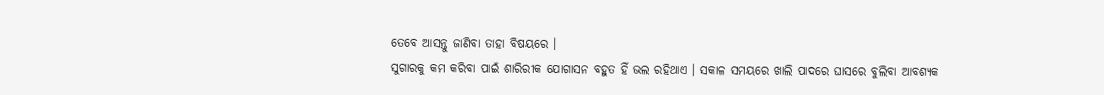ତେବେ ଆସନ୍ତୁ ଜାଣିବା ତାହା ବିଷୟରେ ।
ସୁଗାରକୁ କମ କରିବା ପାଇଁ ଶାରିରୀକ ଯୋଗାସନ ବହୁତ ହିଁ ଭଲ ରହିଥାଏ । ସକାଳ ସମୟରେ ଖାଲି ପାଦରେ ଘାସରେ ବୁଲିବା ଆବଶ୍ୟକ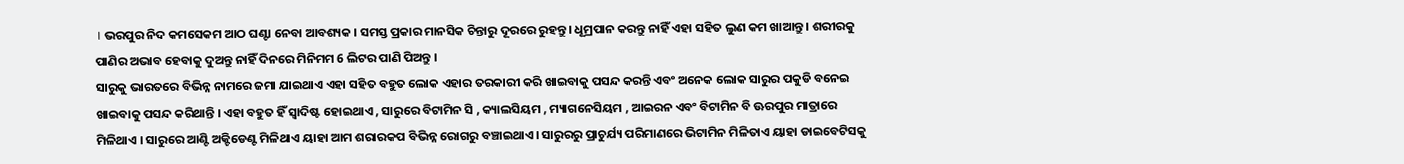। ଭରପୁର ନିଦ କମସେକମ ଆଠ ଘଣ୍ଟା ନେବା ଆବଶ୍ୟକ । ସମସ୍ତ ପ୍ରକାର ମାନସିକ ଚିନ୍ତାରୁ ଦୂରରେ ରୁହନ୍ତୁ । ଧୂମ୍ରପାନ କରନ୍ତୁ ନାହିଁ ଏହା ସହିତ ଲୁଣ କମ ଖାଆନ୍ତୁ । ଶରୀରକୁ ପାଣିର ଅଭାବ ହେବାକୁ ଦୁଅନ୍ତୁ ନାହିଁ ଦିନରେ ମିନିମମ 6 ଲିଟର ପାଣି ପିଅନ୍ତୁ ।
ସାରୁକୁ ଭାରତରେ ବିଭିନ୍ନ ନାମରେ ଜମା ଯାଇଥାଏ ଏହା ସହିତ ବହୁତ ଲୋକ ଏହାର ତରକାରୀ କରି ଖାଇବାକୁ ପସନ୍ଦ କରନ୍ତି ଏବଂ ଅନେକ ଲୋକ ସାରୁର ପକୁଡି ବନେଇ ଖାଇବାକୁ ପସନ୍ଦ କରିଥାନ୍ତି । ଏହା ବହୁତ ହିଁ ସ୍ୱାଦିଷ୍ଟ ହୋଇଥାଏ , ସାରୁରେ ବିଟାମିନ ସି , କ୍ୟାଲସିୟମ , ମ୍ୟାଗନେସିୟମ , ଆଇରନ ଏବଂ ବିଟାମିନ ବି ଊରପୁର ମାତ୍ରାରେ ମିଳିଥାଏ । ସାରୁରେ ଆଣ୍ଟି ଅକ୍ଟିଡେଣ୍ଟ ମିଳିଥାଏ ୟାହା ଆମ ଶରାରକପ ବିଭିନ୍ନ ରୋଗରୁ ବଞ୍ଚାଇଥାଏ । ସାରୁରରୁ ପ୍ରାଚୁର୍ଯ୍ୟ ପରିମାଣରେ ଭିଟାମିନ ମିଳିତାଏ ୟାହା ଡାଇବେଟିସକୁ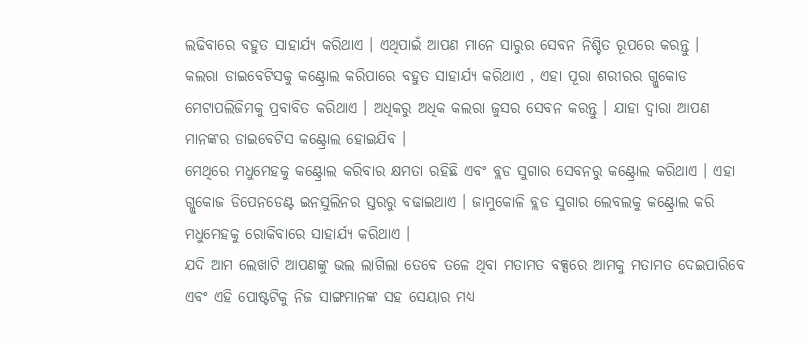ଲଢିବାରେ ବହୁତ ସାହାର୍ଯ୍ୟ କରିଥାଏ । ଏଥିପାଇଁ ଆପଣ ମାନେ ସାରୁର ସେବନ ନିଶ୍ଚିତ ରୂପରେ କରନ୍ତୁ ।
କଲରା ଡାଇବେଟିସକୁ କଣ୍ଟ୍ରୋଲ କରିପାରେ ବହୁତ ସାହାର୍ଯ୍ୟ କରିଥାଏ , ଏହା ପୂରା ଶରୀରର ଗ୍ଲୁକୋଡ ମେଟାପଲିଜିମକୁ ପ୍ରବାବିତ କରିଥାଏ । ଅଧିକରୁ ଅଧିକ କଲରା ଜୁସର ସେବନ କରନ୍ତୁ । ଯାହା ଦ୍ୱାରା ଆପଣ ମାନଙ୍କର ଡାଇବେଟିସ କଣ୍ଟ୍ରୋଲ ହୋଇଯିବ ।
ମେଥିରେ ମଧୁମେହକୁ କଣ୍ଟ୍ରୋଲ କରିବାର କ୍ଷମତା ରହିଛି ଏବଂ ବ୍ଲଡ ସୁଗାର ସେବନରୁ କଣ୍ଟ୍ରୋଲ କରିଥାଏ । ଏହା ଗ୍ଲୁକୋଜ ଡିପେନଡେଣ୍ଟ ଇନସୁଲିନର ସ୍ତରରୁ ବଢାଇଥାଏ । ଜାମୁକୋଳି ବ୍ଲଡ ସୁଗାର ଲେବଲକୁ କଣ୍ଟ୍ରୋଲ କରି ମଧୁମେହକୁ ରୋକିବାରେ ସାହାର୍ଯ୍ୟ କରିଥାଏ ।
ଯଦି ଆମ ଲେଖାଟି ଆପଣଙ୍କୁ ଭଲ ଲାଗିଲା ତେବେ ତଳେ ଥିବା ମତାମତ ବକ୍ସରେ ଆମକୁ ମତାମତ ଦେଇପାରିବେ ଏବଂ ଏହି ପୋଷ୍ଟଟିକୁ ନିଜ ସାଙ୍ଗମାନଙ୍କ ସହ ସେୟାର ମଧ୍ୟ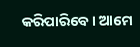କରିପାରିବେ । ଆମେ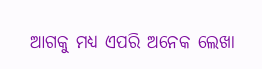ଆଗକୁ ମଧ୍ୟ ଏପରି ଅନେକ ଲେଖା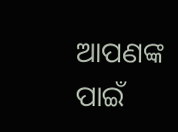ଆପଣଙ୍କ ପାଇଁ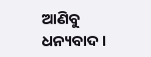ଆଣିବୁ ଧନ୍ୟବାଦ ।